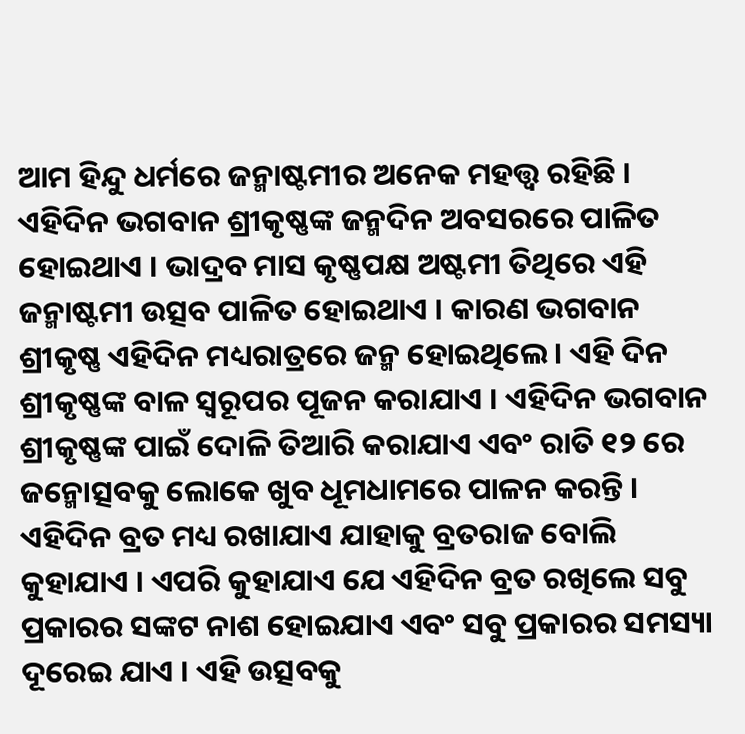ଆମ ହିନ୍ଦୁ ଧର୍ମରେ ଜନ୍ମାଷ୍ଟମୀର ଅନେକ ମହତ୍ତ୍ୱ ରହିଛି । ଏହିଦିନ ଭଗବାନ ଶ୍ରୀକୃଷ୍ଣଙ୍କ ଜନ୍ମଦିନ ଅବସରରେ ପାଳିତ ହୋଇଥାଏ । ଭାଦ୍ରବ ମାସ କୃଷ୍ଣପକ୍ଷ ଅଷ୍ଟମୀ ତିଥିରେ ଏହି ଜନ୍ମାଷ୍ଟମୀ ଉତ୍ସବ ପାଳିତ ହୋଇଥାଏ । କାରଣ ଭଗବାନ ଶ୍ରୀକୃଷ୍ଣ ଏହିଦିନ ମଧ୍ୟରାତ୍ରରେ ଜନ୍ମ ହୋଇଥିଲେ । ଏହି ଦିନ ଶ୍ରୀକୃଷ୍ଣଙ୍କ ବାଳ ସ୍ୱରୂପର ପୂଜନ କରାଯାଏ । ଏହିଦିନ ଭଗବାନ ଶ୍ରୀକୃଷ୍ଣଙ୍କ ପାଇଁ ଦୋଳି ତିଆରି କରାଯାଏ ଏବଂ ରାତି ୧୨ ରେ ଜନ୍ମୋତ୍ସବକୁ ଲୋକେ ଖୁବ ଧୂମଧାମରେ ପାଳନ କରନ୍ତି ।
ଏହିଦିନ ବ୍ରତ ମଧ୍ୟ ରଖାଯାଏ ଯାହାକୁ ବ୍ରତରାଜ ବୋଲି କୁହାଯାଏ । ଏପରି କୁହାଯାଏ ଯେ ଏହିଦିନ ବ୍ରତ ରଖିଲେ ସବୁ ପ୍ରକାରର ସଙ୍କଟ ନାଶ ହୋଇଯାଏ ଏବଂ ସବୁ ପ୍ରକାରର ସମସ୍ୟା ଦୂରେଇ ଯାଏ । ଏହି ଉତ୍ସବକୁ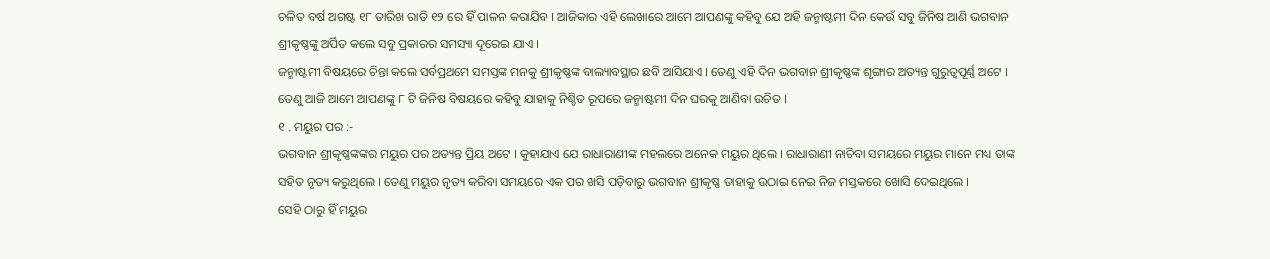ଚଳିତ ବର୍ଷ ଅଗଷ୍ଟ ୧୮ ତାରିଖ ରାତି ୧୨ ରେ ହିଁ ପାଳନ କରାଯିବ । ଆଜିକାର ଏହି ଲେଖାରେ ଆମେ ଆପଣଙ୍କୁ କହିବୁ ଯେ ଅହି ଜନ୍ମାଷ୍ଟମୀ ଦିନ କେଉଁ ସବୁ ଜିନିଷ ଆଣି ଭଗବାନ ଶ୍ରୀକୃଷ୍ଣଙ୍କୁ ଅର୍ପିତ କଲେ ସବୁ ପ୍ରକାରର ସମସ୍ୟା ଦୂରେଇ ଯାଏ ।
ଜନ୍ମାଷ୍ଟମୀ ବିଷୟରେ ଚିନ୍ତା କଲେ ସର୍ବପ୍ରଥମେ ସମସ୍ତଙ୍କ ମନକୁ ଶ୍ରୀକୃଷ୍ଣଙ୍କ ବାଲ୍ୟାବସ୍ଥାର ଛବି ଆସିଯାଏ । ତେଣୁ ଏହି ଦିନ ଭଗବାନ ଶ୍ରୀକୃଷ୍ଣଙ୍କ ଶୃଙ୍ଗାର ଅତ୍ୟନ୍ତ ଗୁରୁତ୍ୱପୂର୍ଣ୍ଣ ଅଟେ । ତେଣୁ ଆଜି ଆମେ ଆପଣଙ୍କୁ ୮ ଟି ଜିନିଷ ବିଷୟରେ କହିବୁ ଯାହାକୁ ନିଶ୍ଚିତ ରୂପରେ ଜନ୍ମାଷ୍ଟମୀ ଦିନ ଘରକୁ ଆଣିବା ଉଚିତ ।
୧ . ମୟୁର ପର :-
ଭଗବାନ ଶ୍ରୀକୃଷ୍ଣଙ୍କଙ୍କର ମୟୁର ପର ଅତ୍ୟନ୍ତ ପ୍ରିୟ ଅଟେ । କୁହାଯାଏ ଯେ ରାଧାରାଣୀଙ୍କ ମହଲରେ ଅନେକ ମୟୁର ଥିଲେ । ରାଧାରାଣୀ ନାଚିବା ସମୟରେ ମୟୁର ମାନେ ମଧ୍ୟ ତାଙ୍କ ସହିତ ନୃତ୍ୟ କରୁଥିଲେ । ତେଣୁ ମୟୁର ନୃତ୍ୟ କରିବା ସମୟରେ ଏକ ପର ଖସି ପଡ଼ିବାରୁ ଭଗବାନ ଶ୍ରୀକୃଷ୍ଣ ତାହାକୁ ଉଠାଇ ନେଇ ନିଜ ମସ୍ତକରେ ଖୋସି ଦେଇଥିଲେ ।
ସେହି ଠାରୁ ହିଁ ମୟୁର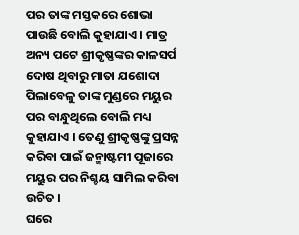ପର ତାଙ୍କ ମସ୍ତକରେ ଶୋଭା ପାଉଛି ବୋଲି କୁହାଯାଏ । ମାତ୍ର ଅନ୍ୟ ପଟେ ଶ୍ରୀକୃଷ୍ଣଙ୍କର କାଳସର୍ପ ଦୋଷ ଥିବାରୁ ମାତା ଯଶୋଦା ପିଲାବେଳୁ ତାଙ୍କ ମୁଣ୍ଡରେ ମୟୁର ପର ବାନ୍ଧୁଥିଲେ ବୋଲି ମଧ୍ୟ କୁହାଯାଏ । ତେଣୁ ଶ୍ରୀକୃଷ୍ଣଙ୍କୁ ପ୍ରସନ୍ନ କରିବା ପାଇଁ ଜନ୍ମାଷ୍ଟମୀ ପୂଜାରେ ମୟୁର ପର ନିଶ୍ଚୟ ସାମିଲ କରିବା ଉଚିତ ।
ଘରେ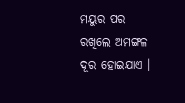ମୟୁର ପର ରଖିଲେ ଅମଙ୍ଗଳ ଦୂର ହୋଇଯାଏ ।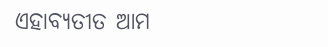ଏହାବ୍ୟତୀତ ଆମ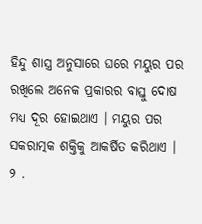ହିନ୍ଦୁ ଶାସ୍ତ୍ର ଅନୁସାରେ ଘରେ ମୟୁର ପର ରଖିଲେ ଅନେକ ପ୍ରକାରର ବାସ୍ତୁ ଦୋଷ ମଧ୍ୟ ଦୂର ହୋଇଥାଏ । ମୟୁର ପର ସକରାତ୍ମକ ଶକ୍ତିକୁ ଆକର୍ଷିତ କରିଥାଏ ।
୨ .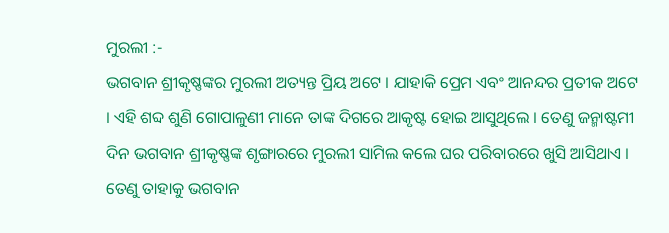ମୁରଲୀ :-
ଭଗବାନ ଶ୍ରୀକୃଷ୍ଣଙ୍କର ମୁରଲୀ ଅତ୍ୟନ୍ତ ପ୍ରିୟ ଅଟେ । ଯାହାକି ପ୍ରେମ ଏବଂ ଆନନ୍ଦର ପ୍ରତୀକ ଅଟେ । ଏହି ଶବ୍ଦ ଶୁଣି ଗୋପାଳୁଣୀ ମାନେ ତାଙ୍କ ଦିଗରେ ଆକୃଷ୍ଟ ହୋଇ ଆସୁଥିଲେ । ତେଣୁ ଜନ୍ମାଷ୍ଟମୀ ଦିନ ଭଗବାନ ଶ୍ରୀକୃଷ୍ଣଙ୍କ ଶୃଙ୍ଗାରରେ ମୁରଲୀ ସାମିଲ କଲେ ଘର ପରିବାରରେ ଖୁସି ଆସିଥାଏ । ତେଣୁ ତାହାକୁ ଭଗବାନ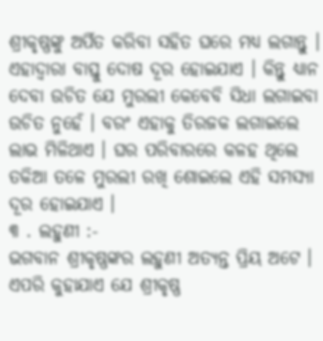ଶ୍ରୀକୃଷ୍ଣଙ୍କୁ ଅର୍ପିତ କରିବା ସହିତ ଘରେ ମଧ୍ୟ ଲଗାନ୍ତୁ ।
ଏହାଦ୍ବାରା ବାସ୍ତୁ ଦୋଷ ଦୂର ହୋଇଯାଏ । କିନ୍ତୁ ଧ୍ୟାନ ଦେବା ଉଚିତ ଯେ ମୁରଲୀ କେବେବି ସିଧା ଲଗାଇବା ଉଚିତ ନୁହେଁ । ବରଂ ଏହାକୁ ତିରଜକ ଲଗାଇଲେ ଲାଭ ମିଳିଥାଏ । ଘର ପରିବାରରେ କଳହ ଥିଲେ ତକିଆ ତଳେ ମୁରଲୀ ରଖି ଶୋଇଲେ ଏହି ସମସ୍ୟା ଦୂର ହୋଇଯାଏ ।
୩ . ଲହୁଣୀ :-
ଭଗବାନ ଶ୍ରୀକୃଷ୍ଣଙ୍କର ଲହୁଣୀ ଅତ୍ୟନ୍ତ ପ୍ରିୟ ଅଟେ । ଏପରି କୁହାଯାଏ ଯେ ଶ୍ରୀକୃଷ୍ଣ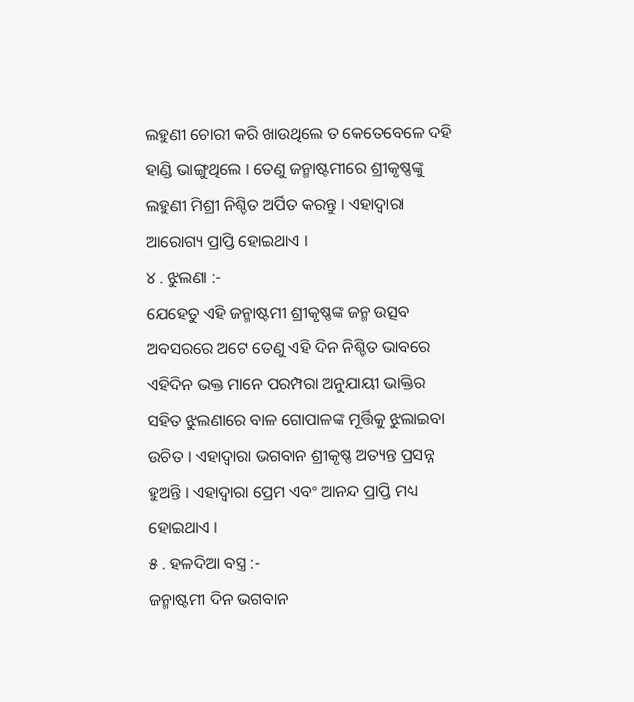ଲହୁଣୀ ଚୋରୀ କରି ଖାଉଥିଲେ ତ କେତେବେଳେ ଦହି ହାଣ୍ଡି ଭାଙ୍ଗୁଥିଲେ । ତେଣୁ ଜନ୍ମାଷ୍ଟମୀରେ ଶ୍ରୀକୃଷ୍ଣଙ୍କୁ ଲହୁଣୀ ମିଶ୍ରୀ ନିଶ୍ଚିତ ଅର୍ପିତ କରନ୍ତୁ । ଏହାଦ୍ବାରା ଆରୋଗ୍ୟ ପ୍ରାପ୍ତି ହୋଇଥାଏ ।
୪ . ଝୁଲଣା :-
ଯେହେତୁ ଏହି ଜନ୍ମାଷ୍ଟମୀ ଶ୍ରୀକୃଷ୍ଣଙ୍କ ଜନ୍ମ ଉତ୍ସବ ଅବସରରେ ଅଟେ ତେଣୁ ଏହି ଦିନ ନିଶ୍ଚିତ ଭାବରେ ଏହିଦିନ ଭକ୍ତ ମାନେ ପରମ୍ପରା ଅନୁଯାୟୀ ଭାକ୍ତିର ସହିତ ଝୁଲଣାରେ ବାଳ ଗୋପାଳଙ୍କ ମୂର୍ତ୍ତିକୁ ଝୁଲାଇବା ଉଚିତ । ଏହାଦ୍ବାରା ଭଗବାନ ଶ୍ରୀକୃଷ୍ଣ ଅତ୍ୟନ୍ତ ପ୍ରସନ୍ନ ହୁଅନ୍ତି । ଏହାଦ୍ବାରା ପ୍ରେମ ଏବଂ ଆନନ୍ଦ ପ୍ରାପ୍ତି ମଧ୍ୟ ହୋଇଥାଏ ।
୫ . ହଳଦିଆ ବସ୍ତ୍ର :-
ଜନ୍ମାଷ୍ଟମୀ ଦିନ ଭଗବାନ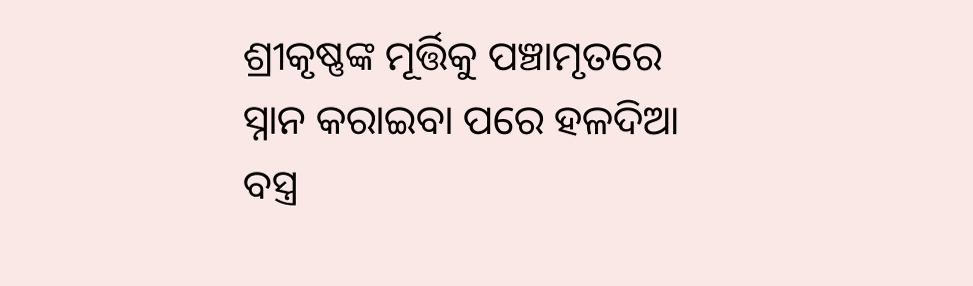ଶ୍ରୀକୃଷ୍ଣଙ୍କ ମୂର୍ତ୍ତିକୁ ପଞ୍ଚାମୃତରେ ସ୍ନାନ କରାଇବା ପରେ ହଳଦିଆ ବସ୍ତ୍ର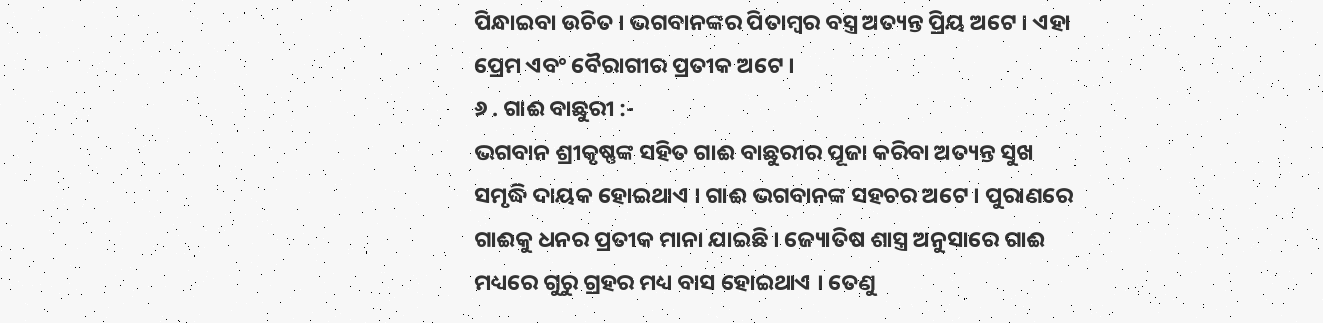ପିନ୍ଧାଇବା ଉଚିତ । ଭଗବାନଙ୍କର ପିତାମ୍ବର ବସ୍ତ୍ର ଅତ୍ୟନ୍ତ ପ୍ରିୟ ଅଟେ । ଏହା ପ୍ରେମ ଏବଂ ବୈରାଗୀର ପ୍ରତୀକ ଅଟେ ।
୬ . ଗାଈ ବାଛୁରୀ :-
ଭଗବାନ ଶ୍ରୀକୃଷ୍ଣଙ୍କ ସହିତ ଗାଈ ବାଛୁରୀର ପୂଜା କରିବା ଅତ୍ୟନ୍ତ ସୁଖ ସମୃଦ୍ଧି ଦାୟକ ହୋଇଥାଏ । ଗାଈ ଭଗବାନଙ୍କ ସହଚର ଅଟେ । ପୁରାଣରେ ଗାଈକୁ ଧନର ପ୍ରତୀକ ମାନା ଯାଇଛି । ଜ୍ୟୋତିଷ ଶାସ୍ତ୍ର ଅନୁସାରେ ଗାଈ ମଧ୍ୟରେ ଗୁରୁ ଗ୍ରହର ମଧ୍ୟ ବାସ ହୋଇଥାଏ । ତେଣୁ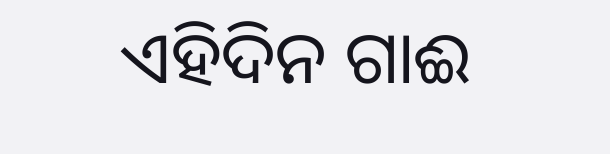ଏହିଦିନ ଗାଈ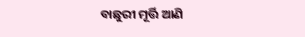ବାଛୁରୀ ମୂର୍ତ୍ତି ଆଣି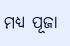ମଧ୍ୟ ପୂଜା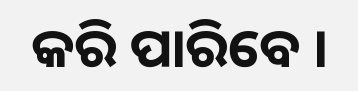କରି ପାରିବେ ।